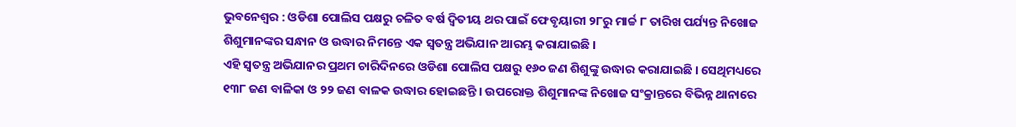ଭୁବନେଶ୍ୱର : ଓଡିଶା ପୋଲିସ ପକ୍ଷରୁ ଚଳିତ ବର୍ଷ ଦ୍ୱିତୀୟ ଥର ପାଇଁ ଫେବୃୟାରୀ ୨୮ରୁ ମାର୍ଚ୍ଚ ୮ ତାରିଖ ପର୍ଯ୍ୟନ୍ତ ନିଖୋଜ ଶିଶୁମାନଙ୍କର ସନ୍ଧାନ ଓ ଉଦ୍ଧାର ନିମନ୍ତେ ଏକ ସ୍ୱତନ୍ତ୍ର ଅଭିଯାନ ଆରମ୍ଭ କରାଯାଇଛି ।
ଏହି ସ୍ୱତନ୍ତ୍ର ଅଭିଯାନର ପ୍ରଥମ ଚାରିଦିନରେ ଓଡିଶା ପୋଲିସ ପକ୍ଷରୁ ୧୬୦ ଜଣ ଶିଶୁଙ୍କୁ ଉଦ୍ଧାର କରାଯାଇଛି । ସେଥିମଧ୍ୟରେ ୧୩୮ ଜଣ ବାଳିକା ଓ ୨୨ ଜଣ ବାଳକ ଉଦ୍ଧାର ହୋଇଛନ୍ତି । ଉପରୋକ୍ତ ଶିଶୁମାନଙ୍କ ନିଖୋଜ ସଂକ୍ରାନ୍ତରେ ବିଭିନ୍ନ ଥାନାରେ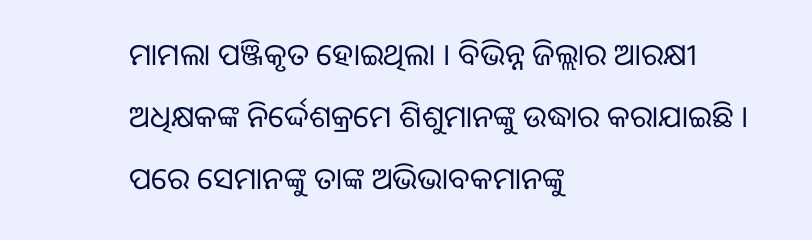ମାମଲା ପଞ୍ଜିକୃତ ହୋଇଥିଲା । ବିଭିନ୍ନ ଜିଲ୍ଲାର ଆରକ୍ଷୀ ଅଧିକ୍ଷକଙ୍କ ନିର୍ଦ୍ଦେଶକ୍ରମେ ଶିଶୁମାନଙ୍କୁ ଉଦ୍ଧାର କରାଯାଇଛି । ପରେ ସେମାନଙ୍କୁ ତାଙ୍କ ଅଭିଭାବକମାନଙ୍କୁ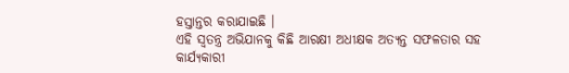ହସ୍ତାନ୍ତର କରାଯାଇଛି ।
ଏହି ସ୍ୱତନ୍ତ୍ର ଅଭିଯାନକୁ କିଛି ଆରକ୍ଷୀ ଅଧୀକ୍ଷକ ଅତ୍ୟନ୍ତ ସଫଳତାର ସହ କାର୍ଯ୍ୟକାରୀ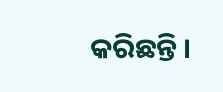କରିଛନ୍ତି ।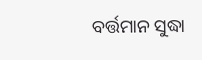ବର୍ତ୍ତମାନ ସୁଦ୍ଧା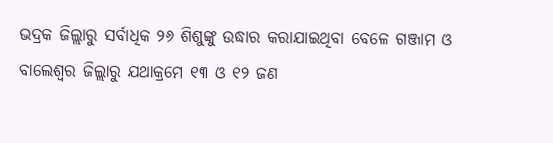ଭଦ୍ରକ ଜିଲ୍ଲାରୁ ସର୍ବାଧିକ ୨୬ ଶିଶୁଙ୍କୁ ଉଦ୍ଧାର କରାଯାଇଥିବା ବେଳେ ଗଞ୍ଜାମ ଓ ବାଲେଶ୍ୱର ଜିଲ୍ଲାରୁ ଯଥାକ୍ରମେ ୧୩ ଓ ୧୨ ଜଣ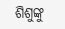ଶିଶୁଙ୍କୁ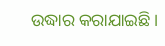ଉଦ୍ଧାର କରାଯାଇଛି ।